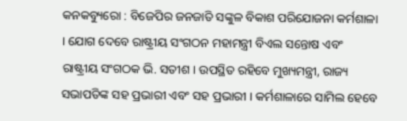କନକବ୍ୟୁରୋ : ବିଜେପିର ଜନଜାତି ସଙ୍କୁଳ ବିକାଶ ପରିଯୋଜନା କର୍ମଶାଳା । ଯୋଗ ଦେବେ ରାଷ୍ଟ୍ରୀୟ ସଂଗଠନ ମହାମନ୍ତ୍ରୀ ବିଏଲ ସନ୍ତୋଷ ଏବଂ ରାଷ୍ଟ୍ରୀୟ ସଂଗଠକ ଭି. ସତୀଶ । ଉପସ୍ଥିତ ରହିବେ ମୁଖ୍ୟମନ୍ତ୍ରୀ, ରାଜ୍ୟ ସଭାପତିଙ୍କ ସହ ପ୍ରଭାରୀ ଏବଂ ସହ ପ୍ରଭାରୀ । କର୍ମଶାଳାରେ ସାମିଲ ହେବେ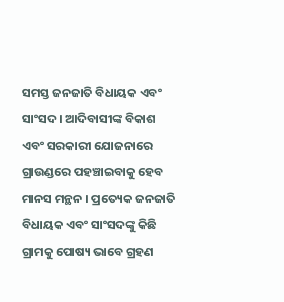ସମସ୍ତ ଜନଜାତି ବିଧାୟକ ଏବଂ ସାଂସଦ । ଆଦିବାସୀଙ୍କ ବିକାଶ ଏବଂ ସରକାରୀ ଯୋଜନାରେ ଗ୍ରାଉଣ୍ଡରେ ପହଞ୍ଚାଇବାକୁ ହେବ ମାନସ ମନ୍ଥନ । ପ୍ରତ୍ୟେକ ଜନଜାତି ବିଧାୟକ ଏବଂ ସାଂସଦଙ୍କୁ କିଛି ଗ୍ରାମକୁ ପୋଷ୍ୟ ଭାବେ ଗ୍ରହଣ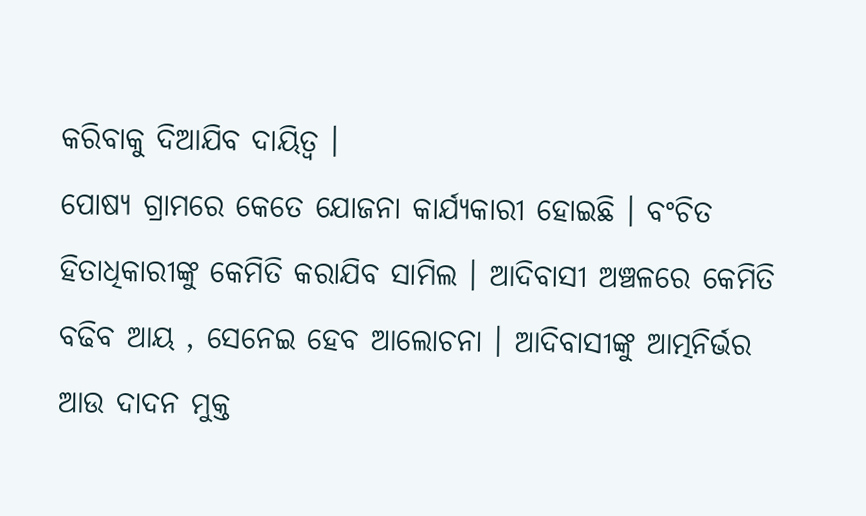କରିବାକୁ ଦିଆଯିବ ଦାୟିତ୍ୱ ।
ପୋଷ୍ୟ ଗ୍ରାମରେ କେତେ ଯୋଜନା କାର୍ଯ୍ୟକାରୀ ହୋଇଛି । ବଂଚିତ ହିତାଧିକାରୀଙ୍କୁ କେମିତି କରାଯିବ ସାମିଲ । ଆଦିବାସୀ ଅଞ୍ଚଳରେ କେମିତି ବଢିବ ଆୟ , ସେନେଇ ହେବ ଆଲୋଚନା । ଆଦିବାସୀଙ୍କୁ ଆତ୍ମନିର୍ଭର ଆଉ ଦାଦନ ମୁକ୍ତ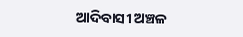ଆଦିବାସୀ ଅଞ୍ଚଳ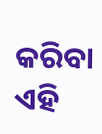କରିବା ଏହି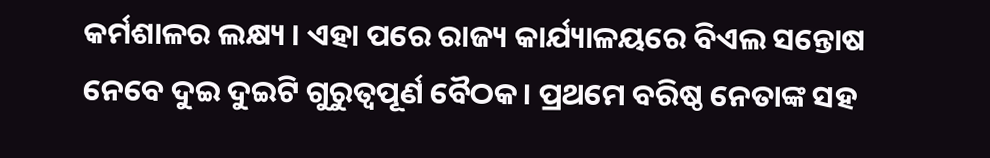କର୍ମଶାଳର ଲକ୍ଷ୍ୟ । ଏହା ପରେ ରାଜ୍ୟ କାର୍ଯ୍ୟାଳୟରେ ବିଏଲ ସନ୍ତୋଷ ନେବେ ଦୁଇ ଦୁଇଟି ଗୁରୁତ୍ୱପୂର୍ଣ ବୈଠକ। ପ୍ରଥମେ ବରିଷ୍ଠ ନେତାଙ୍କ ସହ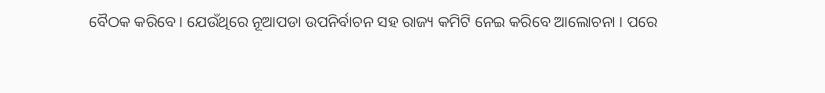ବୈଠକ କରିବେ । ଯେଉଁଥିରେ ନୂଆପଡା ଉପନିର୍ବାଚନ ସହ ରାଜ୍ୟ କମିଟି ନେଇ କରିବେ ଆଲୋଚନା । ପରେ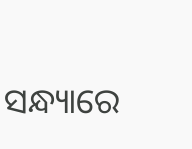ସନ୍ଧ୍ୟାରେ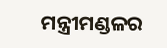ମନ୍ତ୍ରୀମଣ୍ଡଳର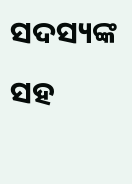ସଦସ୍ୟଙ୍କ ସହ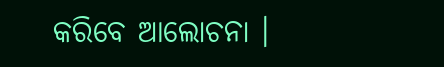କରିବେ ଆଲୋଚନା ।